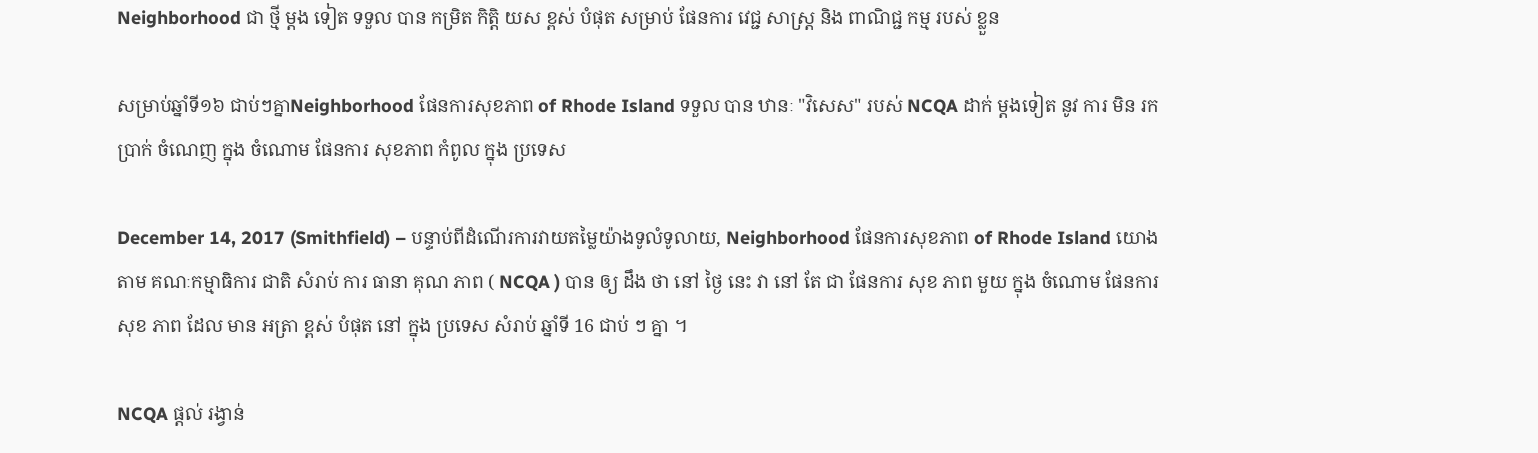Neighborhood ជា ថ្មី ម្តង ទៀត ទទួល បាន កម្រិត កិត្តិ យស ខ្ពស់ បំផុត សម្រាប់ ផែនការ វេជ្ជ សាស្ត្រ និង ពាណិជ្ជ កម្ម របស់ ខ្លួន

សម្រាប់ឆ្នាំទី១៦ ជាប់ៗគ្នាNeighborhood ផែនការសុខភាព of Rhode Island ទទួល បាន ឋានៈ "វិសេស" របស់ NCQA ដាក់ ម្តងទៀត នូវ ការ មិន រក ប្រាក់ ចំណេញ ក្នុង ចំណោម ផែនការ សុខភាព កំពូល ក្នុង ប្រទេស

December 14, 2017 (Smithfield) – បន្ទាប់ពីដំណើរការវាយតម្លៃយ៉ាងទូលំទូលាយ, Neighborhood ផែនការសុខភាព of Rhode Island យោង តាម គណៈកម្មាធិការ ជាតិ សំរាប់ ការ ធានា គុណ ភាព ( NCQA ) បាន ឲ្យ ដឹង ថា នៅ ថ្ងៃ នេះ វា នៅ តែ ជា ផែនការ សុខ ភាព មួយ ក្នុង ចំណោម ផែនការ សុខ ភាព ដែល មាន អត្រា ខ្ពស់ បំផុត នៅ ក្នុង ប្រទេស សំរាប់ ឆ្នាំទី 16 ជាប់ ៗ គ្នា ។

NCQA ផ្តល់ រង្វាន់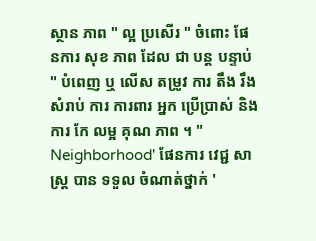ស្ថាន ភាព " ល្អ ប្រសើរ " ចំពោះ ផែនការ សុខ ភាព ដែល ជា បន្ត បន្ទាប់ " បំពេញ ឬ លើស តម្រូវ ការ តឹង រឹង សំរាប់ ការ ការពារ អ្នក ប្រើប្រាស់ និង ការ កែ លម្អ គុណ ភាព ។ " Neighborhood' ផែនការ វេជ្ជ សាស្ត្រ បាន ទទួល ចំណាត់ថ្នាក់ '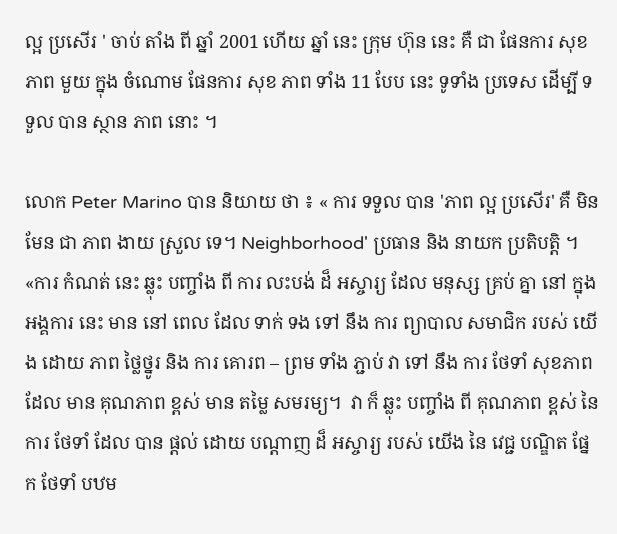ល្អ ប្រសើរ ' ចាប់ តាំង ពី ឆ្នាំ 2001 ហើយ ឆ្នាំ នេះ ក្រុម ហ៊ុន នេះ គឺ ជា ផែនការ សុខ ភាព មួយ ក្នុង ចំណោម ផែនការ សុខ ភាព ទាំង 11 បែប នេះ ទូទាំង ប្រទេស ដើម្បី ទទួល បាន ស្ថាន ភាព នោះ ។

លោក Peter Marino បាន និយាយ ថា ៖ « ការ ទទួល បាន 'ភាព ល្អ ប្រសើរ' គឺ មិន មែន ជា ភាព ងាយ ស្រួល ទេ។ Neighborhood' ប្រធាន និង នាយក ប្រតិបត្តិ ។ «ការ កំណត់ នេះ ឆ្លុះ បញ្ចាំង ពី ការ លះបង់ ដ៏ អស្ចារ្យ ដែល មនុស្ស គ្រប់ គ្នា នៅ ក្នុង អង្គការ នេះ មាន នៅ ពេល ដែល ទាក់ ទង ទៅ នឹង ការ ព្យាបាល សមាជិក របស់ យើង ដោយ ភាព ថ្លៃថ្នូរ និង ការ គោរព – ព្រម ទាំង ភ្ជាប់ វា ទៅ នឹង ការ ថែទាំ សុខភាព ដែល មាន គុណភាព ខ្ពស់ មាន តម្លៃ សមរម្យ។  វា ក៏ ឆ្លុះ បញ្ចាំង ពី គុណភាព ខ្ពស់ នៃ ការ ថែទាំ ដែល បាន ផ្តល់ ដោយ បណ្តាញ ដ៏ អស្ចារ្យ របស់ យើង នៃ វេជ្ជ បណ្ឌិត ផ្នែក ថែទាំ បឋម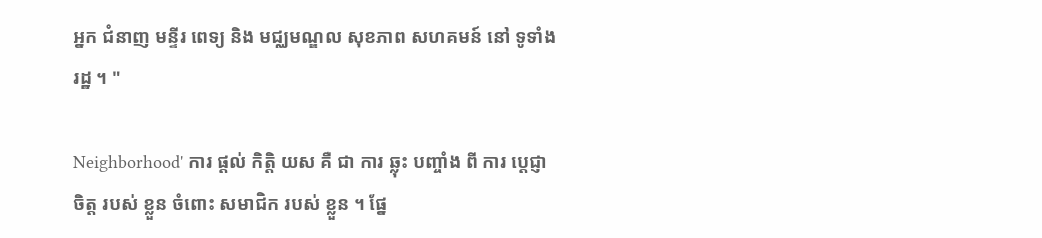អ្នក ជំនាញ មន្ទីរ ពេទ្យ និង មជ្ឈមណ្ឌល សុខភាព សហគមន៍ នៅ ទូទាំង រដ្ឋ ។ "

Neighborhood' ការ ផ្តល់ កិត្តិ យស គឺ ជា ការ ឆ្លុះ បញ្ចាំង ពី ការ ប្តេជ្ញា ចិត្ត របស់ ខ្លួន ចំពោះ សមាជិក របស់ ខ្លួន ។ ផ្នែ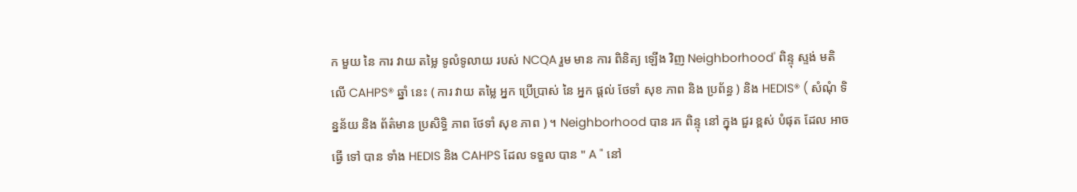ក មួយ នៃ ការ វាយ តម្លៃ ទូលំទូលាយ របស់ NCQA រួម មាន ការ ពិនិត្យ ឡើង វិញ Neighborhood' ពិន្ទុ ស្ទង់ មតិ លើ CAHPS® ឆ្នាំ នេះ ( ការ វាយ តម្លៃ អ្នក ប្រើប្រាស់ នៃ អ្នក ផ្តល់ ថែទាំ សុខ ភាព និង ប្រព័ន្ធ ) និង HEDIS® ( សំណុំ ទិន្នន័យ និង ព័ត៌មាន ប្រសិទ្ធិ ភាព ថែទាំ សុខ ភាព ) ។ Neighborhood បាន រក ពិន្ទុ នៅ ក្នុង ជួរ ខ្ពស់ បំផុត ដែល អាច ធ្វើ ទៅ បាន ទាំង HEDIS និង CAHPS ដែល ទទួល បាន " A " នៅ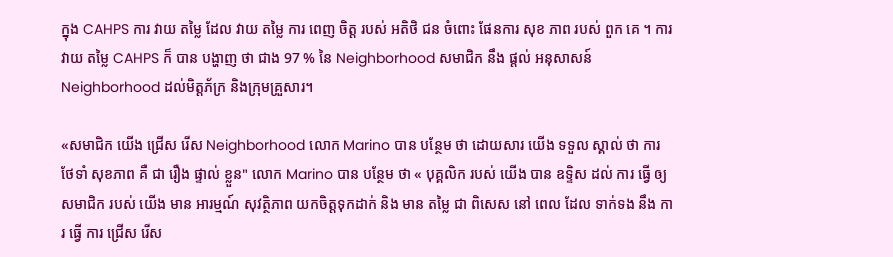ក្នុង CAHPS ការ វាយ តម្លៃ ដែល វាយ តម្លៃ ការ ពេញ ចិត្ត របស់ អតិថិ ជន ចំពោះ ផែនការ សុខ ភាព របស់ ពួក គេ ។ ការ វាយ តម្លៃ CAHPS ក៏ បាន បង្ហាញ ថា ជាង 97 % នៃ Neighborhood សមាជិក នឹង ផ្តល់ អនុសាសន៍ Neighborhood ដល់មិត្តភ័ក្រ និងក្រុមគ្រួសារ។

«សមាជិក យើង ជ្រើស រើស Neighborhood លោក Marino បាន បន្ថែម ថា ដោយសារ យើង ទទួល ស្គាល់ ថា ការ ថែទាំ សុខភាព គឺ ជា រឿង ផ្ទាល់ ខ្លួន" លោក Marino បាន បន្ថែម ថា « បុគ្គលិក របស់ យើង បាន ឧទ្ទិស ដល់ ការ ធ្វើ ឲ្យ សមាជិក របស់ យើង មាន អារម្មណ៍ សុវត្ថិភាព យកចិត្តទុកដាក់ និង មាន តម្លៃ ជា ពិសេស នៅ ពេល ដែល ទាក់ទង នឹង ការ ធ្វើ ការ ជ្រើស រើស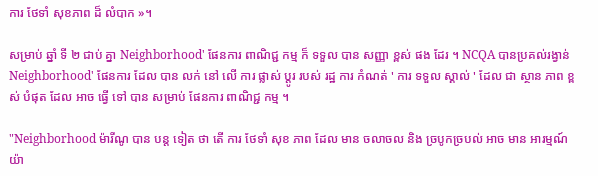ការ ថែទាំ សុខភាព ដ៏ លំបាក »។

សម្រាប់ ឆ្នាំ ទី ២ ជាប់ គ្នា Neighborhood' ផែនការ ពាណិជ្ជ កម្ម ក៏ ទទួល បាន សញ្ញា ខ្ពស់ ផង ដែរ ។ NCQA បានប្រគល់រង្វាន់ Neighborhood' ផែនការ ដែល បាន លក់ នៅ លើ ការ ផ្លាស់ ប្តូរ របស់ រដ្ឋ ការ កំណត់ ' ការ ទទួល ស្គាល់ ' ដែល ជា ស្ថាន ភាព ខ្ពស់ បំផុត ដែល អាច ធ្វើ ទៅ បាន សម្រាប់ ផែនការ ពាណិជ្ជ កម្ម ។

"Neighborhood ម៉ារីណូ បាន បន្ត ទៀត ថា តើ ការ ថែទាំ សុខ ភាព ដែល មាន ចលាចល និង ច្របូកច្របល់ អាច មាន អារម្មណ៍ យ៉ា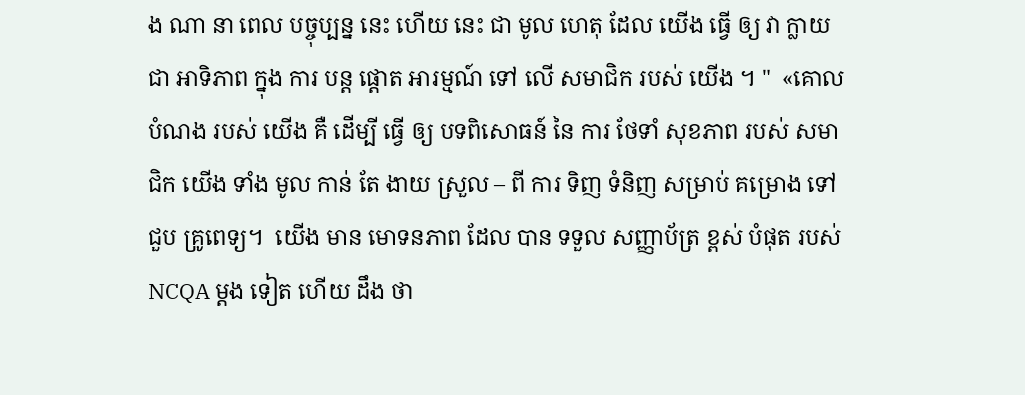ង ណា នា ពេល បច្ចុប្បន្ន នេះ ហើយ នេះ ជា មូល ហេតុ ដែល យើង ធ្វើ ឲ្យ វា ក្លាយ ជា អាទិភាព ក្នុង ការ បន្ត ផ្តោត អារម្មណ៍ ទៅ លើ សមាជិក របស់ យើង ។ "  «គោល បំណង របស់ យើង គឺ ដើម្បី ធ្វើ ឲ្យ បទពិសោធន៍ នៃ ការ ថែទាំ សុខភាព របស់ សមាជិក យើង ទាំង មូល កាន់ តែ ងាយ ស្រួល – ពី ការ ទិញ ទំនិញ សម្រាប់ គម្រោង ទៅ ជួប គ្រូពេទ្យ។  យើង មាន មោទនភាព ដែល បាន ទទួល សញ្ញាប័ត្រ ខ្ពស់ បំផុត របស់ NCQA ម្តង ទៀត ហើយ ដឹង ថា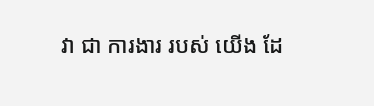វា ជា ការងារ របស់ យើង ដែ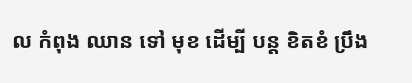ល កំពុង ឈាន ទៅ មុខ ដើម្បី បន្ត ខិតខំ ប្រឹង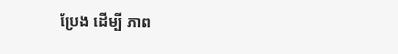ប្រែង ដើម្បី ភាព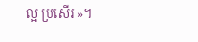ល្អ ប្រសើរ »។